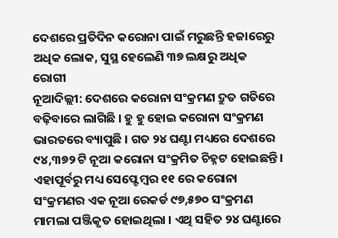ଦେଶରେ ପ୍ରତିଦିନ କରୋନା ପାଇଁ ମରୁଛନ୍ତି ହଜାରେରୁ ଅଧିକ ଲୋକ, ସୁସ୍ଥ ହେଲେଣି ୩୭ ଲକ୍ଷରୁ ଅଧିକ ରୋଗୀ
ନୂଆଦିଲ୍ଲୀ: ଦେଶରେ କରୋନା ସଂକ୍ରମଣ ଦ୍ରୁତ ଗତିରେ ବଢ଼ିବାରେ ଲାଗିଛି । ହୁ ହୁ ହୋଇ କରୋନା ସଂକ୍ରମଣ ଭାରତରେ ବ୍ୟାପୁଛି । ଗତ ୨୪ ଘଣ୍ଟା ମଧ୍ୟରେ ଦେଶରେ ୯୪,୩୭୨ ଟି ନୂଆ କରୋନା ସଂକ୍ରମିତ ଚିହ୍ନଟ ହୋଇଛନ୍ତି । ଏହାପୂର୍ବରୁ ମଧ୍ୟ ସେପ୍ଟେମ୍ବର ୧୧ ରେ କରୋନା ସଂକ୍ରମଣର ଏକ ନୂଆ ରେକର୍ଡ ୯୭,୫୭୦ ସଂକ୍ରମଣ ମାମଲା ପଞ୍ଜିକୃତ ହୋଇଥିଲା । ଏଥି ସହିତ ୨୪ ଘଣ୍ଟାରେ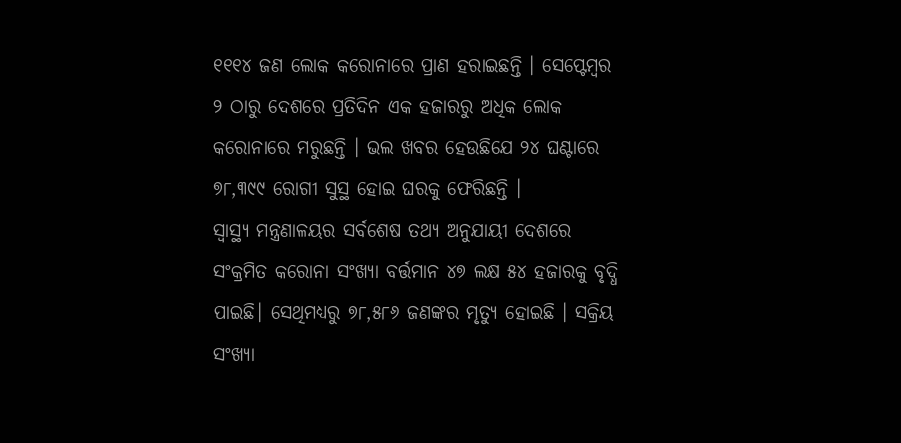୧୧୧୪ ଜଣ ଲୋକ କରୋନାରେ ପ୍ରାଣ ହରାଇଛନ୍ତି । ସେପ୍ଟେମ୍ବର ୨ ଠାରୁ ଦେଶରେ ପ୍ରତିଦିନ ଏକ ହଜାରରୁ ଅଧିକ ଲୋକ କରୋନାରେ ମରୁଛନ୍ତି । ଭଲ ଖବର ହେଉଛିଯେ ୨୪ ଘଣ୍ଟାରେ ୭୮,୩୯୯ ରୋଗୀ ସୁସ୍ଥ ହୋଇ ଘରକୁ ଫେରିଛନ୍ତି ।
ସ୍ୱାସ୍ଥ୍ୟ ମନ୍ତ୍ରଣାଳୟର ସର୍ବଶେଷ ତଥ୍ୟ ଅନୁଯାୟୀ ଦେଶରେ ସଂକ୍ରମିତ କରୋନା ସଂଖ୍ୟା ବର୍ତ୍ତମାନ ୪୭ ଲକ୍ଷ ୫୪ ହଜାରକୁ ବୃଦ୍ଧି ପାଇଛି। ସେଥିମଧ୍ୟରୁ ୭୮,୫୮୬ ଜଣଙ୍କର ମୃତ୍ୟୁ ହୋଇଛି । ସକ୍ରିୟ ସଂଖ୍ୟା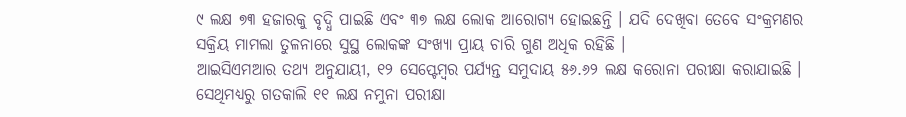୯ ଲକ୍ଷ ୭୩ ହଜାରକୁ ବୃଦ୍ଧି ପାଇଛି ଏବଂ ୩୭ ଲକ୍ଷ ଲୋକ ଆରୋଗ୍ୟ ହୋଇଛନ୍ତି । ଯଦି ଦେଖିବା ତେବେ ସଂକ୍ରମଣର ସକ୍ରିୟ ମାମଲା ତୁଳନାରେ ସୁସ୍ଥ ଲୋକଙ୍କ ସଂଖ୍ୟା ପ୍ରାୟ ଚାରି ଗୁଣ ଅଧିକ ରହିଛି ।
ଆଇସିଏମଆର ତଥ୍ୟ ଅନୁଯାୟୀ, ୧୨ ସେପ୍ଟେମ୍ବର ପର୍ଯ୍ୟନ୍ତ ସମୁଦାୟ ୫୬.୬୨ ଲକ୍ଷ କରୋନା ପରୀକ୍ଷା କରାଯାଇଛି । ସେଥିମଧ୍ୟରୁ ଗତକାଲି ୧୧ ଲକ୍ଷ ନମୁନା ପରୀକ୍ଷା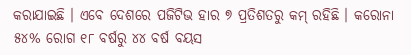କରାଯାଇଛି । ଏବେ ଦେଶରେ ପଜିଟିଭ ହାର ୭ ପ୍ରତିଶତରୁ କମ୍ ରହିଛି । କରୋନା ୫୪% ରୋଗ ୧୮ ବର୍ଷରୁ ୪୪ ବର୍ଷ ବୟସ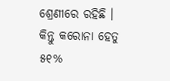ଶ୍ରେଣୀରେ ରହିଛି । କିନ୍ତୁ କରୋନା ହେତୁ ୫୧%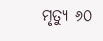ମୃତ୍ୟୁ ୬୦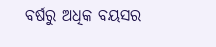ବର୍ଷରୁ ଅଧିକ ବୟସର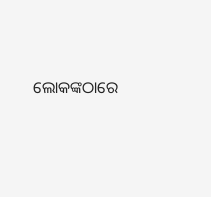ଲୋକଙ୍କଠାରେ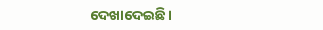ଦେଖାଦେଇଛି।